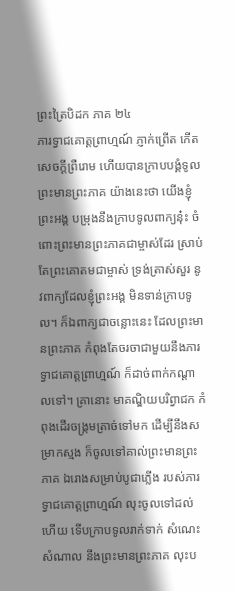ព្រះត្រៃបិដក ភាគ ២៤
ភារទ្វាជគោត្តព្រាហ្មណ៍ ភ្ញាក់ព្រើត កើតសេចក្តីព្រឺរោម ហើយបានក្រាបបង្គំទូលព្រះមានព្រះភាគ យ៉ាងនេះថា យើងខ្ញុំព្រះអង្គ បម្រុងនឹងក្រាបទូលពាក្យនុ៎ះ ចំពោះព្រះមានព្រះភាគជាម្ចាស់ដែរ ស្រាប់តែព្រះគោតមជាម្ចាស់ ទ្រង់ត្រាស់សួរ នូវពាក្យដែលខ្ញុំព្រះអង្គ មិនទាន់ក្រាបទូល។ ក៏ឯពាក្យជាចន្លោះនេះ ដែលព្រះមានព្រះភាគ កំពុងតែចរចាជាមួយនឹងភារទ្វាជគោត្តព្រាហ្មណ៍ ក៏ដាច់ពាក់កណ្តាលទៅ។ គ្រានោះ មាគណ្ឌិយបរិព្វាជក កំពុងដើរចង្ក្រមត្រាច់ទៅមក ដើម្បីនឹងសម្រាកស្មង ក៏ចូលទៅគាល់ព្រះមានព្រះភាគ ឯរោងសម្រាប់បូជាភ្លើង របស់ភារទ្វាជគោត្តព្រាហ្មណ៍ លុះចូលទៅដល់ហើយ ទើបក្រាបទូលរាក់ទាក់ សំណេះសំណាល នឹងព្រះមានព្រះភាគ លុះប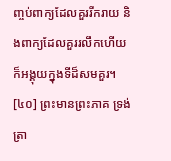ញ្ចប់ពាក្យដែលគួររីករាយ និងពាក្យដែលគួររលឹកហើយ ក៏អង្គុយក្នុងទីដ៏សមគួរ។
[៤០] ព្រះមានព្រះភាគ ទ្រង់ត្រា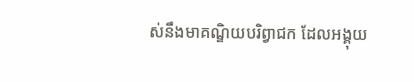ស់នឹងមាគណ្ឌិយបរិព្វាជក ដែលអង្គុយ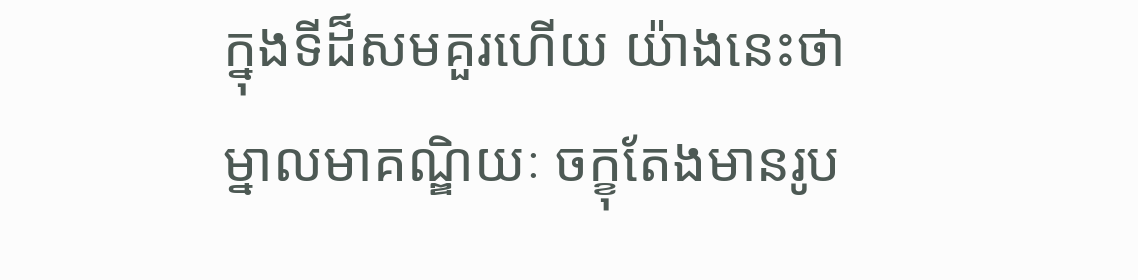ក្នុងទីដ៏សមគួរហើយ យ៉ាងនេះថា ម្នាលមាគណ្ឌិយៈ ចក្ខុតែងមានរូប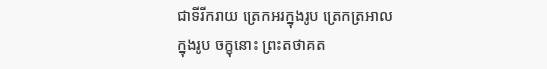ជាទីរីករាយ ត្រេកអរក្នុងរូប ត្រេកត្រអាលក្នុងរូប ចក្ខុនោះ ព្រះតថាគត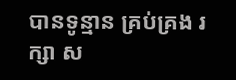បានទូន្មាន គ្រប់គ្រង រក្សា ស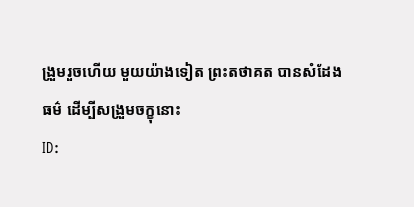ង្រួមរួចហើយ មួយយ៉ាងទៀត ព្រះតថាគត បានសំដែងធម៌ ដើម្បីសង្រួមចក្ខុនោះ
ID: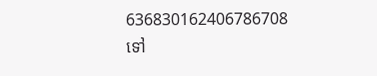636830162406786708
ទៅ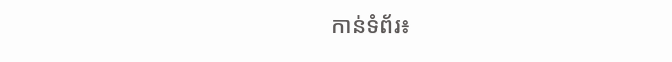កាន់ទំព័រ៖